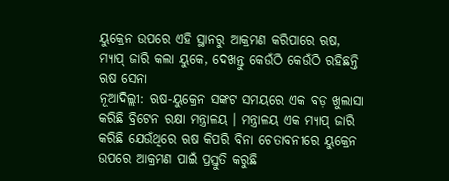ୟୁକ୍ରେନ ଉପରେ ଏହି ସ୍ଥାନରୁ ଆକ୍ରମଣ କରିପାରେ ଋଷ, ମ୍ୟାପ୍ ଜାରି କଲା ୟୁକେ, ଦେଖନ୍ତୁ କେଉଁଠି କେଉଁଠି ରହିଛନ୍ତି ଋଷ ସେନା
ନୂଆଦିଲ୍ଲୀ: ଋଷ-ୟୁକ୍ରେନ ସଙ୍କଟ ସମୟରେ ଏକ ବଡ଼ ଖୁଲାସା କରିଛି ବ୍ରିଟେନ ରକ୍ଷା ମନ୍ତ୍ରାଳୟ । ମନ୍ତ୍ରାଳୟ ଏକ ମ୍ୟାପ୍ ଜାରି କରିଛି ଯେଉଁଥିରେ ଋଷ କିପରି ବିନା ଚେତାବନୀରେ ୟୁକ୍ରେନ ଉପରେ ଆକ୍ରମଣ ପାଇଁ ପ୍ରସ୍ତୁତି କରୁଛି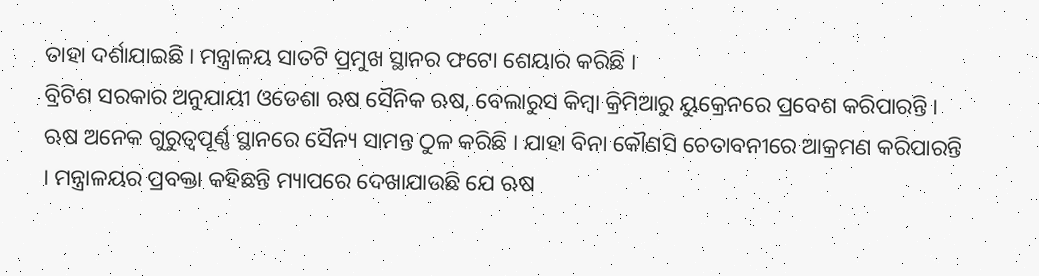ତାହା ଦର୍ଶାଯାଇଛି । ମନ୍ତ୍ରାଳୟ ସାତଟି ପ୍ରମୁଖ ସ୍ଥାନର ଫଟୋ ଶେୟାର କରିଛି ।
ବ୍ରିଟିଶ ସରକାର ଅନୁଯାୟୀ ଓଡେଶା ଋଷ ସୈନିକ ଋଷ, ବେଲାରୁସ କିମ୍ବା କ୍ରିମିଆରୁ ୟୁକ୍ରେନରେ ପ୍ରବେଶ କରିପାରନ୍ତି । ଋଷ ଅନେକ ଗୁରୁତ୍ୱପୂର୍ଣ୍ଣ ସ୍ଥାନରେ ସୈନ୍ୟ ସାମନ୍ତ ଠୁଳ କରିଛି । ଯାହା ବିନା କୌଣସି ଚେତାବନୀରେ ଆକ୍ରମଣ କରିପାରନ୍ତି । ମନ୍ତ୍ରାଳୟର ପ୍ରବକ୍ତା କହିଛନ୍ତି ମ୍ୟାପରେ ଦେଖାଯାଉଛି ଯେ ଋଷ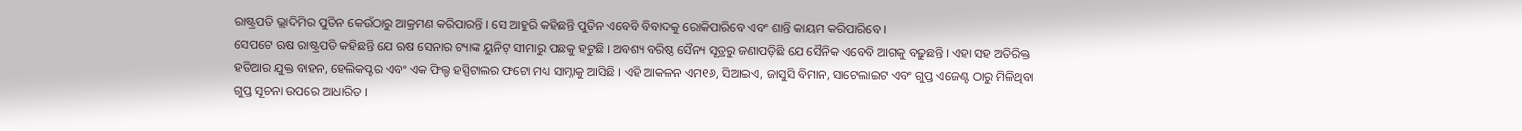ରାଷ୍ଟ୍ରପତି ଭ୍ଲାଦିମିର ପୁତିନ କେଉଁଠାରୁ ଆକ୍ରମଣ କରିପାରନ୍ତି । ସେ ଆହୁରି କହିଛନ୍ତି ପୁତିନ ଏବେବି ବିବାଦକୁ ରୋକିପାରିବେ ଏବଂ ଶାନ୍ତି କାୟମ କରିପାରିବେ ।
ସେପଟେ ଋଷ ରାଷ୍ଟ୍ରପତି କହିଛନ୍ତି ଯେ ଋଷ ସେନାର ଟ୍ୟାଙ୍କ ୟୁନିଟ୍ ସୀମାରୁ ପଛକୁ ହଟୁଛି । ଅବଶ୍ୟ ବରିଷ୍ଠ ସୈନ୍ୟ ସୂତ୍ରରୁ ଜଣାପଡ଼ିଛି ଯେ ସୈନିକ ଏବେବି ଆଗକୁ ବଢ଼ୁଛନ୍ତି । ଏହା ସହ ଅତିରିକ୍ତ ହତିଆର ଯୁକ୍ତ ବାହନ, ହେଲିକପ୍ଟର ଏବଂ ଏକ ଫିଲ୍ଡ ହସ୍ପିଟାଲର ଫଟୋ ମଧ୍ୟ ସାମ୍ନାକୁ ଆସିଛି । ଏହି ଆକଳନ ଏମ୧୬, ସିଆଇଏ, ଜାସୁସି ବିମାନ, ସାଟେଲାଇଟ ଏବଂ ଗୁପ୍ତ ଏଜେଣ୍ଟ ଠାରୁ ମିଳିଥିବା ଗୁପ୍ତ ସୂଚନା ଉପରେ ଆଧାରିତ ।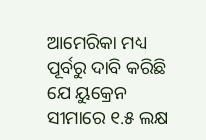ଆମେରିକା ମଧ୍ୟ ପୂର୍ବରୁ ଦାବି କରିଛି ଯେ ୟୁକ୍ରେନ ସୀମାରେ ୧.୫ ଲକ୍ଷ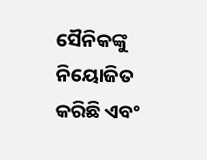ସୈନିକଙ୍କୁ ନିୟୋଜିତ କରିଛି ଏବଂ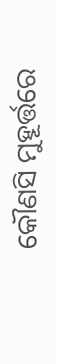କୌଣସି ମୁହୂର୍ତ୍ତରେ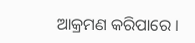ଆକ୍ରମଣ କରିପାରେ ।